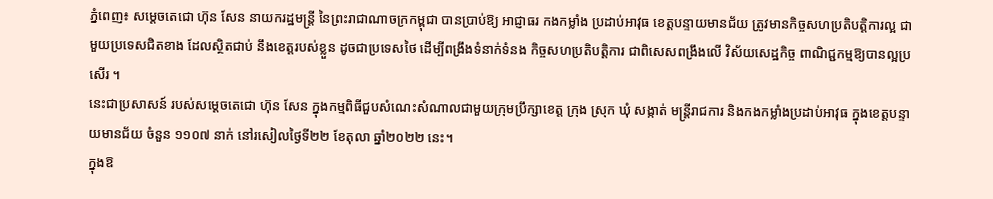ភ្នំពេញ៖ សម្តេចតេជោ ហ៊ុន សែន នាយករដ្ឋមន្ត្រី នៃព្រះរាជាណាចក្រកម្ពុជា បានប្រាប់ឱ្យ អាជ្ញាធរ កងកម្លាំង ប្រដាប់អាវុធ ខេត្តបន្ទាយមានជ័យ ត្រូវមានកិច្ចសហប្រតិបត្តិការល្អ ជាមួយប្រទេសជិតខាង ដែលស្ថិតជាប់ នឹងខេត្តរបស់ខ្លួន ដូចជាប្រទេសថៃ ដើម្បីពង្រឹងទំនាក់ទំនង កិច្ចសហប្រតិបត្ដិការ ជាពិសេសពង្រឹងលើ វិស័យសេដ្ឋកិច្ច ពាណិជ្ជកម្មឱ្យបានល្អប្រសើរ ។
នេះជាប្រសាសន៍ របស់សម្ដេចតេជោ ហ៊ុន សែន ក្នុងកម្មពិធីជួបសំណេះសំណាលជាមួយក្រុមប្រឹក្សាខេត្ត ក្រុង ស្រុក ឃុំ សង្កាត់ មន្ត្រីរាជការ និងកងកម្លាំងប្រដាប់អាវុធ ក្នុងខេត្តបន្ទាយមានជ័យ ចំនួន ១១០៧ នាក់ នៅរសៀលថ្ងៃទី២២ ខែតុលា ឆ្នាំ២០២២ នេះ។
ក្នុងឱ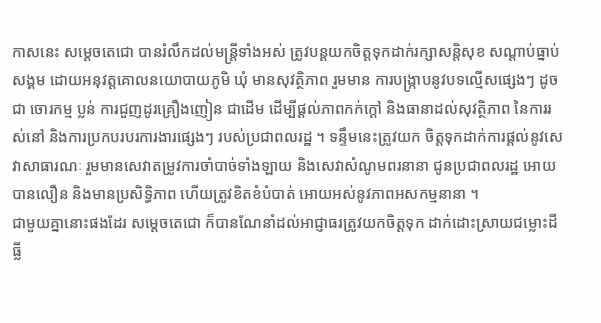កាសនេះ សម្តេចតេជោ បានរំលឹកដល់មន្រ្តីទាំងអស់ ត្រូវបន្តយកចិត្តទុកដាក់រក្សាសន្តិសុខ សណ្ដាប់ធ្នាប់សង្គម ដោយអនុវត្តគោលនយោបាយភូមិ ឃុំ មានសុវត្ថិភាព រួមមាន ការបង្ក្រាបនូវបទល្មើសផ្សេងៗ ដូចជា ចោរកម្ម ប្លន់ ការជួញដូរគ្រឿងញៀន ជាដើម ដើម្បីផ្តល់ភាពកក់ក្តៅ និងធានាដល់សុវត្ថិភាព នៃការរស់នៅ និងការប្រកបរបរការងារផ្សេងៗ របស់ប្រជាពលរដ្ឋ ។ ទន្ទឹមនេះត្រូវយក ចិត្តទុកដាក់ការផ្តល់នូវសេវាសាធារណៈ រួមមានសេវាតម្រូវការចាំបាច់ទាំងឡាយ និងសេវាសំណូមពរនានា ជូនប្រជាពលរដ្ឋ អោយបានលឿន និងមានប្រសិទ្ធិភាព ហើយត្រូវខិតខំបំបាត់ អោយអស់នូវភាពអសកម្មនានា ។
ជាមួយគ្នានោះផងដែរ សម្តេចតេជោ ក៏បានណែនាំដល់អាជ្ញាធរត្រូវយកចិត្តទុក ដាក់ដោះស្រាយជម្លោះដីធ្លី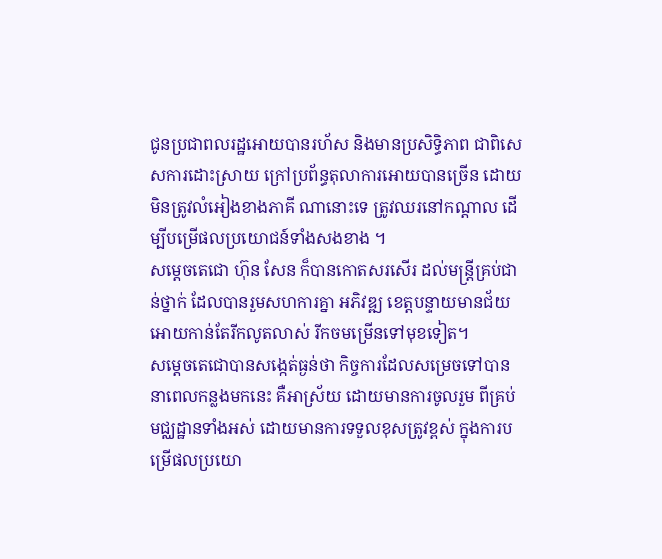ជូនប្រជាពលរដ្ឋអោយបានរហ័ស និងមានប្រសិទ្ធិភាព ជាពិសេសការដោះស្រាយ ក្រៅប្រព័ន្ធតុលាការអោយបានច្រើន ដោយមិនត្រូវលំអៀងខាងភាគី ណានោះទេ ត្រូវឈរនៅកណ្ដាល ដើម្បីបម្រើផលប្រយោជន៍ទាំងសងខាង ។
សម្តេចតេជោ ហ៊ុន សែន ក៏បានកោតសរសើរ ដល់មន្ត្រីគ្រប់ជាន់ថ្នាក់ ដែលបានរួមសហការគ្នា អភិវឌ្ឍ ខេត្តបន្ទាយមានជ័យអោយកាន់តែរីកលូតលាស់ រីកចមម្រើនទៅមុខទៀត។
សម្តេចតេជោបានសង្កេត់ធ្ងន់ថា កិច្ចការដែលសម្រេចទៅបាន នាពេលកន្លងមកនេះ គឺអាស្រ័យ ដោយមានការចូលរួម ពីគ្រប់មជ្ឈដ្ឋានទាំងអស់ ដោយមានការទទួលខុសត្រូវខ្ពស់ ក្នុងការបម្រើផលប្រយោ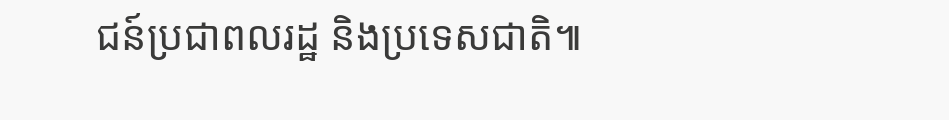ជន៍ប្រជាពលរដ្ឋ និងប្រទេសជាតិ៕